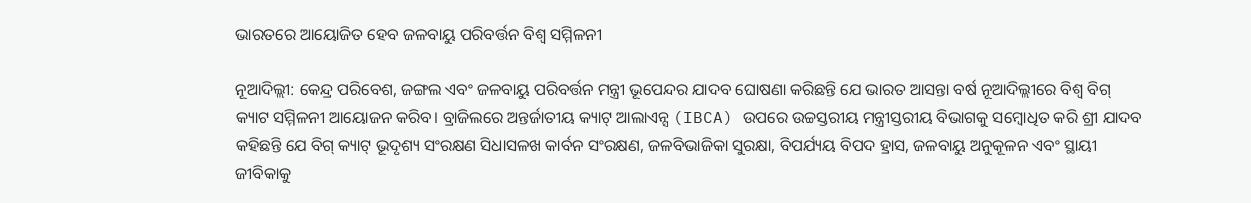ଭାରତରେ ଆୟୋଜିତ ହେବ ଜଳବାୟୁ ପରିବର୍ତ୍ତନ ବିଶ୍ବ ସମ୍ମିଳନୀ

ନୂଆଦିଲ୍ଲୀ: କେନ୍ଦ୍ର ପରିବେଶ, ଜଙ୍ଗଲ ଏବଂ ଜଳବାୟୁ ପରିବର୍ତ୍ତନ ମନ୍ତ୍ରୀ ଭୂପେନ୍ଦର ଯାଦବ ଘୋଷଣା କରିଛନ୍ତି ଯେ ଭାରତ ଆସନ୍ତା ବର୍ଷ ନୂଆଦିଲ୍ଲୀରେ ବିଶ୍ୱ ବିଗ୍ କ୍ୟାଟ ସମ୍ମିଳନୀ ଆୟୋଜନ କରିବ। ବ୍ରାଜିଲରେ ଅନ୍ତର୍ଜାତୀୟ କ୍ୟାଟ୍ ଆଲାଏନ୍ସ (IBCA) ଉପରେ ଉଚ୍ଚସ୍ତରୀୟ ମନ୍ତ୍ରୀସ୍ତରୀୟ ବିଭାଗକୁ ସମ୍ବୋଧିତ କରି ଶ୍ରୀ ଯାଦବ କହିଛନ୍ତି ଯେ ବିଗ୍ କ୍ୟାଟ୍ ଭୂଦୃଶ୍ୟ ସଂରକ୍ଷଣ ସିଧାସଳଖ କାର୍ବନ ସଂରକ୍ଷଣ, ଜଳବିଭାଜିକା ସୁରକ୍ଷା, ବିପର୍ଯ୍ୟୟ ବିପଦ ହ୍ରାସ, ଜଳବାୟୁ ଅନୁକୂଳନ ଏବଂ ସ୍ଥାୟୀ ଜୀବିକାକୁ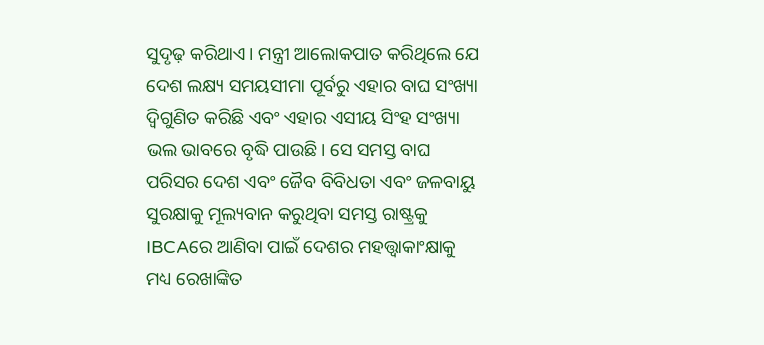ସୁଦୃଢ଼ କରିଥାଏ। ମନ୍ତ୍ରୀ ଆଲୋକପାତ କରିଥିଲେ ଯେ ଦେଶ ଲକ୍ଷ୍ୟ ସମୟସୀମା ପୂର୍ବରୁ ଏହାର ବାଘ ସଂଖ୍ୟା ଦ୍ୱିଗୁଣିତ କରିଛି ଏବଂ ଏହାର ଏସୀୟ ସିଂହ ସଂଖ୍ୟା ଭଲ ଭାବରେ ବୃଦ୍ଧି ପାଉଛି। ସେ ସମସ୍ତ ବାଘ ପରିସର ଦେଶ ଏବଂ ଜୈବ ବିବିଧତା ଏବଂ ଜଳବାୟୁ ସୁରକ୍ଷାକୁ ମୂଲ୍ୟବାନ କରୁଥିବା ସମସ୍ତ ରାଷ୍ଟ୍ରକୁ IBCAରେ ଆଣିବା ପାଇଁ ଦେଶର ମହତ୍ତ୍ୱାକାଂକ୍ଷାକୁ ମଧ୍ୟ ରେଖାଙ୍କିତ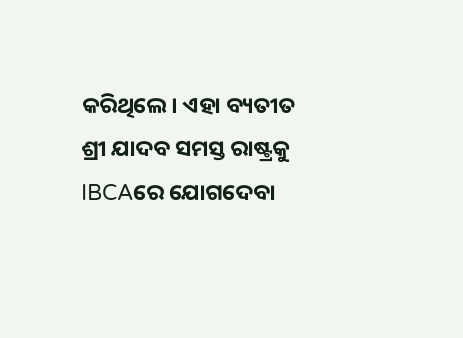କରିଥିଲେ। ଏହା ବ୍ୟତୀତ ଶ୍ରୀ ଯାଦବ ସମସ୍ତ ରାଷ୍ଟ୍ରକୁ IBCAରେ ଯୋଗଦେବା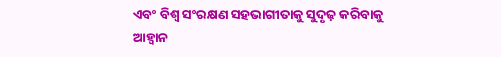ଏବଂ ବିଶ୍ୱ ସଂରକ୍ଷଣ ସହଭାଗୀତାକୁ ସୁଦୃଢ଼ କରିବାକୁ ଆହ୍ୱାନ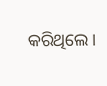କରିଥିଲେ।